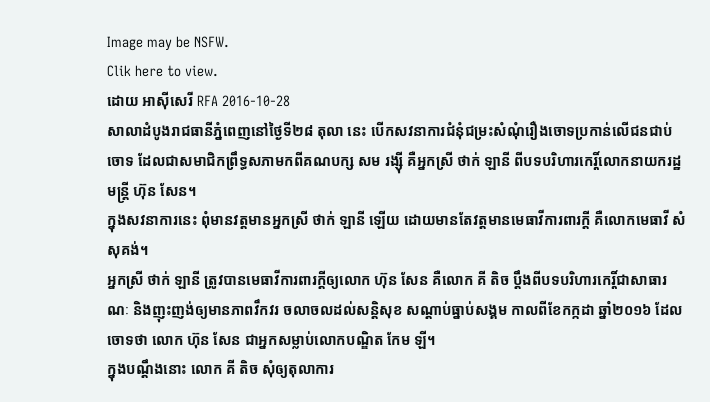Image may be NSFW.
Clik here to view.
ដោយ អាស៊ីសេរី RFA 2016-10-28
សាលាដំបូងរាជធានីភ្នំពេញនៅថ្ងៃទី២៨ តុលា នេះ បើកសវនាការជំនុំជម្រះសំណុំរឿងចោទប្រកាន់លើជនជាប់ចោទ ដែលជាសមាជិកព្រឹទ្ធសភាមកពីគណបក្ស សម រង្ស៊ី គឺអ្នកស្រី ថាក់ ឡានី ពីបទបរិហារកេរ្តិ៍លោកនាយករដ្ឋមន្ត្រី ហ៊ុន សែន។
ក្នុងសវនាការនេះ ពុំមានវត្តមានអ្នកស្រី ថាក់ ឡានី ឡើយ ដោយមានតែវត្តមានមេធាវីការពារក្ដី គឺលោកមេធាវី សំ សុគង់។
អ្នកស្រី ថាក់ ឡានី ត្រូវបានមេធាវីការពារក្ដីឲ្យលោក ហ៊ុន សែន គឺលោក គី តិច ប្ដឹងពីបទបរិហារកេរ្តិ៍ជាសាធារណៈ និងញុះញង់ឲ្យមានភាពវឹកវរ ចលាចលដល់សន្តិសុខ សណ្ដាប់ធ្នាប់សង្គម កាលពីខែកក្កដា ឆ្នាំ២០១៦ ដែលចោទថា លោក ហ៊ុន សែន ជាអ្នកសម្លាប់លោកបណ្ឌិត កែម ឡី។
ក្នុងបណ្ដឹងនោះ លោក គី តិច សុំឲ្យតុលាការ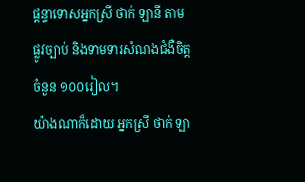ផ្ដន្ទាទោសអ្នកស្រី ថាក់ ឡានី តាមផ្លូវច្បាប់ និងទាមទារសំណងជំងឺចិត្តចំនួន ១០០រៀល។
យ៉ាងណាក៏ដោយ អ្នកស្រី ថាក់ ឡា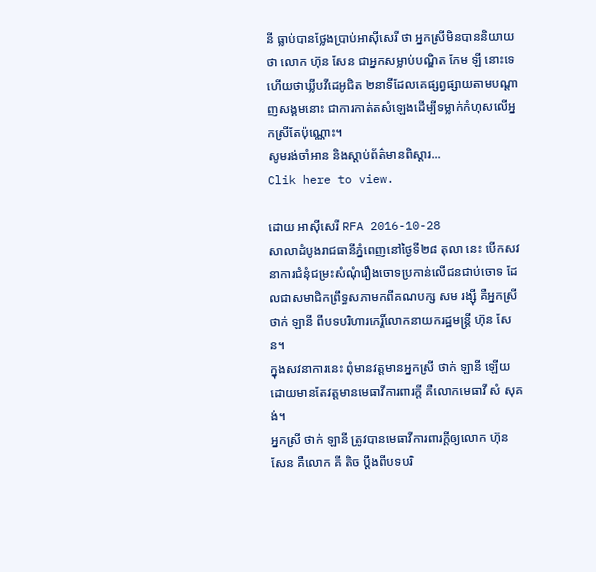នី ធ្លាប់បានថ្លែងប្រាប់អាស៊ីសេរី ថា អ្នកស្រីមិនបាននិយាយថា លោក ហ៊ុន សែន ជាអ្នកសម្លាប់បណ្ឌិត កែម ឡី នោះទេ ហើយថាឃ្លីបវីដេអូជិត ២នាទីដែលគេផ្សព្វផ្សាយតាមបណ្ដាញសង្គមនោះ ជាការកាត់តសំឡេងដើម្បីទម្លាក់កំហុសលើអ្នកស្រីតែប៉ុណ្ណោះ។
សូមរង់ចាំអាន និងស្ដាប់ព័ត៌មានពិស្ដារ...
Clik here to view.

ដោយ អាស៊ីសេរី RFA 2016-10-28
សាលាដំបូងរាជធានីភ្នំពេញនៅថ្ងៃទី២៨ តុលា នេះ បើកសវនាការជំនុំជម្រះសំណុំរឿងចោទប្រកាន់លើជនជាប់ចោទ ដែលជាសមាជិកព្រឹទ្ធសភាមកពីគណបក្ស សម រង្ស៊ី គឺអ្នកស្រី ថាក់ ឡានី ពីបទបរិហារកេរ្តិ៍លោកនាយករដ្ឋមន្ត្រី ហ៊ុន សែន។
ក្នុងសវនាការនេះ ពុំមានវត្តមានអ្នកស្រី ថាក់ ឡានី ឡើយ ដោយមានតែវត្តមានមេធាវីការពារក្ដី គឺលោកមេធាវី សំ សុគង់។
អ្នកស្រី ថាក់ ឡានី ត្រូវបានមេធាវីការពារក្ដីឲ្យលោក ហ៊ុន សែន គឺលោក គី តិច ប្ដឹងពីបទបរិ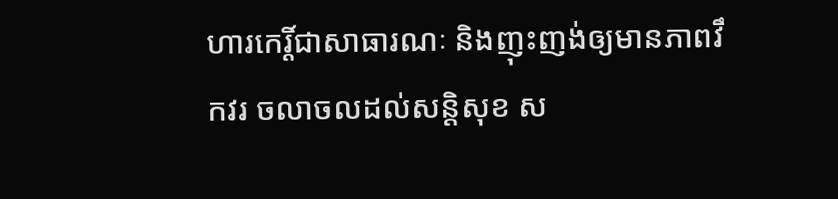ហារកេរ្តិ៍ជាសាធារណៈ និងញុះញង់ឲ្យមានភាពវឹកវរ ចលាចលដល់សន្តិសុខ ស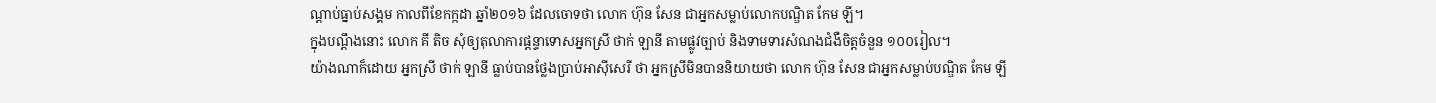ណ្ដាប់ធ្នាប់សង្គម កាលពីខែកក្កដា ឆ្នាំ២០១៦ ដែលចោទថា លោក ហ៊ុន សែន ជាអ្នកសម្លាប់លោកបណ្ឌិត កែម ឡី។
ក្នុងបណ្ដឹងនោះ លោក គី តិច សុំឲ្យតុលាការផ្ដន្ទាទោសអ្នកស្រី ថាក់ ឡានី តាមផ្លូវច្បាប់ និងទាមទារសំណងជំងឺចិត្តចំនួន ១០០រៀល។
យ៉ាងណាក៏ដោយ អ្នកស្រី ថាក់ ឡានី ធ្លាប់បានថ្លែងប្រាប់អាស៊ីសេរី ថា អ្នកស្រីមិនបាននិយាយថា លោក ហ៊ុន សែន ជាអ្នកសម្លាប់បណ្ឌិត កែម ឡី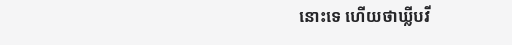នោះទេ ហើយថាឃ្លីបវី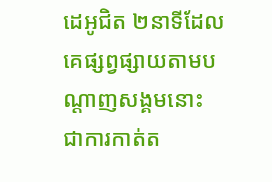ដេអូជិត ២នាទីដែលគេផ្សព្វផ្សាយតាមបណ្ដាញសង្គមនោះ ជាការកាត់ត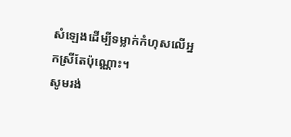សំឡេងដើម្បីទម្លាក់កំហុសលើអ្នកស្រីតែប៉ុណ្ណោះ។
សូមរង់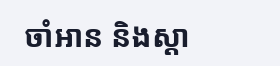ចាំអាន និងស្ដា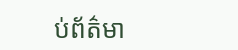ប់ព័ត៌មា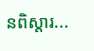នពិស្ដារ...